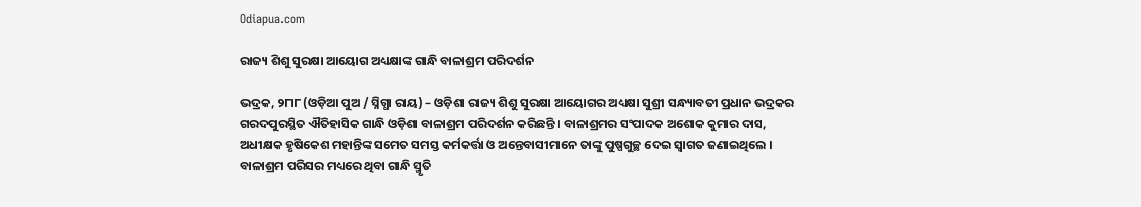Odiapua.com

ରାଜ୍ୟ ଶିଶୁ ସୁରକ୍ଷା ଆୟୋଗ ଅଧ୍ୟକ୍ଷାଙ୍କ ଗାନ୍ଧି ବାଳାଶ୍ରମ ପରିଦର୍ଶନ

ଭଦ୍ରକ, ୨୮ା୮ (ଓଡ଼ିଆ ପୁଅ / ସ୍ନିଗ୍ଧା ରାୟ) – ଓଡ଼ିଶା ରାଜ୍ୟ ଶିଶୁ ସୁରକ୍ଷା ଆୟୋଗର ଅଧ୍ୟକ୍ଷା ସୁଶ୍ରୀ ସନ୍ଧ୍ୟାବତୀ ପ୍ରଧାନ ଭଦ୍ରକର ଗରଦପୁରସ୍ଥିତ ଐତିହାସିକ ଗାନ୍ଧି ଓଡ଼ିଶା ବାଳାଶ୍ରମ ପରିଦର୍ଶନ କରିଛନ୍ତି । ବାଳାଶ୍ରମର ସଂପାଦକ ଅଶୋକ କୁମାର ଦାସ, ଅଧୀକ୍ଷକ ହୃଷିକେଶ ମହାନ୍ତିଙ୍କ ସମେତ ସମସ୍ତ କର୍ମକର୍ତ୍ତା ଓ ଅନ୍ତେବାସୀମାନେ ତାଙ୍କୁ ପୁଷ୍ପଗୁଚ୍ଛ ଦେଇ ସ୍ୱାଗତ ଜଣାଇଥିଲେ । ବାଳାଶ୍ରମ ପରିସର ମଧ୍ୟରେ ଥିବା ଗାନ୍ଧି ସ୍ମୃତି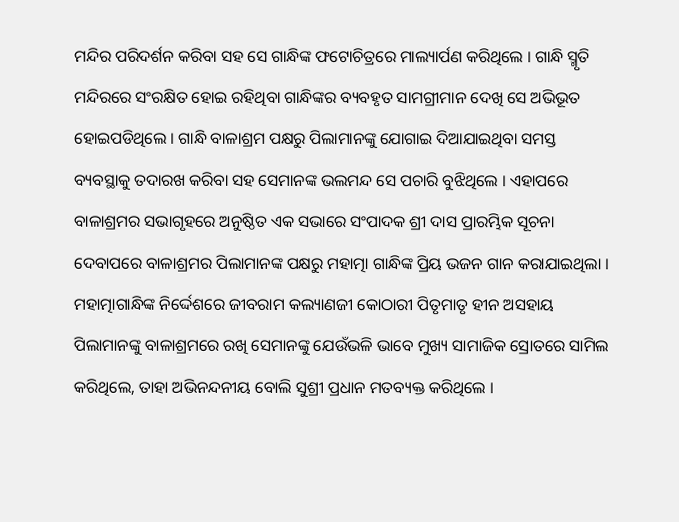ମନ୍ଦିର ପରିଦର୍ଶନ କରିବା ସହ ସେ ଗାନ୍ଧିଙ୍କ ଫଟୋଚିତ୍ରରେ ମାଲ୍ୟାର୍ପଣ କରିଥିଲେ । ଗାନ୍ଧି ସ୍ମୃତି ମନ୍ଦିରରେ ସଂରକ୍ଷିତ ହୋଇ ରହିଥିବା ଗାନ୍ଧିଙ୍କର ବ୍ୟବହୃତ ସାମଗ୍ରୀମାନ ଦେଖି ସେ ଅଭିଭୂତ ହୋଇପଡିଥିଲେ । ଗାନ୍ଧି ବାଳାଶ୍ରମ ପକ୍ଷରୁ ପିଲାମାନଙ୍କୁ ଯୋଗାଇ ଦିଆଯାଇଥିବା ସମସ୍ତ ବ୍ୟବସ୍ଥାକୁ ତଦାରଖ କରିବା ସହ ସେମାନଙ୍କ ଭଲମନ୍ଦ ସେ ପଚାରି ବୁଝିଥିଲେ । ଏହାପରେ ବାଳାଶ୍ରମର ସଭାଗୃହରେ ଅନୁଷ୍ଠିତ ଏକ ସଭାରେ ସଂପାଦକ ଶ୍ରୀ ଦାସ ପ୍ରାରମ୍ଭିକ ସୂଚନା ଦେବାପରେ ବାଳାଶ୍ରମର ପିଲାମାନଙ୍କ ପକ୍ଷରୁ ମହାତ୍ମା ଗାନ୍ଧିଙ୍କ ପ୍ରିୟ ଭଜନ ଗାନ କରାଯାଇଥିଲା । ମହାତ୍ମାଗାନ୍ଧିଙ୍କ ନିର୍ଦ୍ଦେଶରେ ଜୀବରାମ କଲ୍ୟାଣଜୀ କୋଠାରୀ ପିତୃମାତୃ ହୀନ ଅସହାୟ ପିଲାମାନଙ୍କୁ ବାଳାଶ୍ରମରେ ରଖି ସେମାନଙ୍କୁ ଯେଉଁଭଳି ଭାବେ ମୁଖ୍ୟ ସାମାଜିକ ସ୍ରୋତରେ ସାମିଲ କରିଥିଲେ, ତାହା ଅଭିନନ୍ଦନୀୟ ବୋଲି ସୁଶ୍ରୀ ପ୍ରଧାନ ମତବ୍ୟକ୍ତ କରିଥିଲେ ।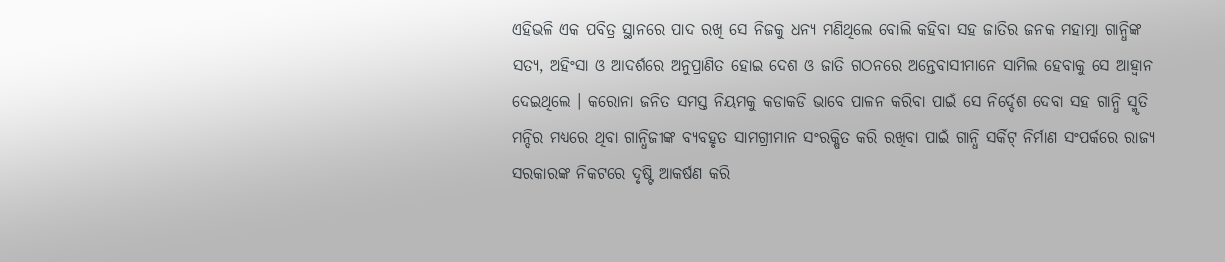ଏହିଭଳି ଏକ ପବିତ୍ର ସ୍ଥାନରେ ପାଦ ରଖି ସେ ନିଜକୁ ଧନ୍ୟ ମଣିଥିଲେ ବୋଲି କହିବା ସହ ଜାତିର ଜନକ ମହାତ୍ମା ଗାନ୍ଧିଙ୍କ ସତ୍ୟ, ଅହିଂସା ଓ ଆଦର୍ଶରେ ଅନୁପ୍ରାଣିତ ହୋଇ ଦେଶ ଓ ଜାତି ଗଠନରେ ଅନ୍ତେବାସୀମାନେ ସାମିଲ ହେବାକୁ ସେ ଆହ୍ୱାନ ଦେଇଥିଲେ । କରୋନା ଜନିତ ସମସ୍ତ ନିୟମକୁ କଡାକଡି ଭାବେ ପାଳନ କରିବା ପାଇଁ ସେ ନିର୍ଦ୍ଦେଶ ଦେବା ସହ ଗାନ୍ଧି ସ୍ମୃତି ମନ୍ଦିର ମଧ୍ୟରେ ଥିବା ଗାନ୍ଧିଜୀଙ୍କ ବ୍ୟବହୃତ ସାମଗ୍ରୀମାନ ସଂରକ୍ଷିତ କରି ରଖିବା ପାଇଁ ଗାନ୍ଧି ସର୍କିଟ୍ ନିର୍ମାଣ ସଂପର୍କରେ ରାଜ୍ୟ ସରକାରଙ୍କ ନିକଟରେ ଦୃଷ୍ଟି ଆକର୍ଷଣ କରି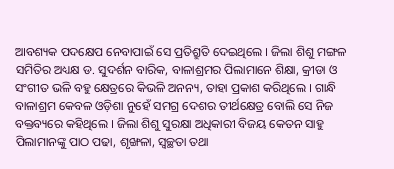ଆବଶ୍ୟକ ପଦକ୍ଷେପ ନେବାପାଇଁ ସେ ପ୍ରତିଶ୍ରୁତି ଦେଇଥିଲେ । ଜିଲା ଶିଶୁ ମଙ୍ଗଳ ସମିତିର ଅଧ୍ୟକ୍ଷ ଡ. ସୁଦର୍ଶନ ବାରିକ, ବାଳାଶ୍ରମର ପିଲାମାନେ ଶିକ୍ଷା, କ୍ରୀଡା ଓ ସଂଗୀତ ଭଳି ବହୁ କ୍ଷେତ୍ରରେ କିଭଳି ଅନନ୍ୟ, ତାହା ପ୍ରକାଶ କରିଥିଲେ । ଗାନ୍ଧି ବାଳାଶ୍ରମ କେବଳ ଓଡ଼ିଶା ନୁହେଁ ସମଗ୍ର ଦେଶର ତୀର୍ଥକ୍ଷେତ୍ର ବୋଲି ସେ ନିଜ ବକ୍ତବ୍ୟରେ କହିଥିଲେ । ଜିଲା ଶିଶୁ ସୁରକ୍ଷା ଅଧିକାରୀ ବିଜୟ କେତନ ସାହୁ ପିଲାମାନଙ୍କୁ ପାଠ ପଢା, ଶୃଙ୍ଖଳା, ସ୍ୱଚ୍ଛତା ତଥା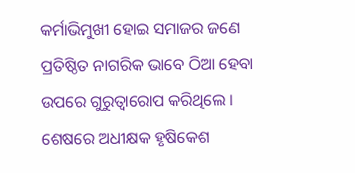କର୍ମାଭିମୁଖୀ ହୋଇ ସମାଜର ଜଣେ ପ୍ରତିଷ୍ଠିତ ନାଗରିକ ଭାବେ ଠିଆ ହେବା ଉପରେ ଗୁରୁତ୍ୱାରୋପ କରିଥିଲେ । ଶେଷରେ ଅଧୀକ୍ଷକ ହୃଷିକେଶ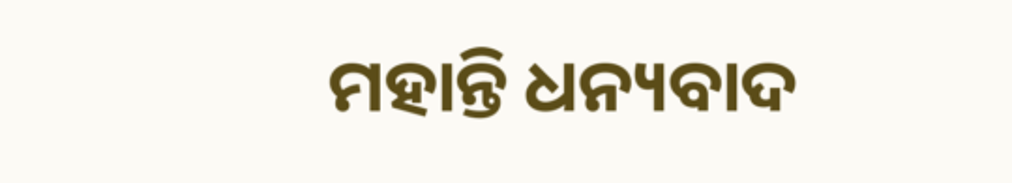ମହାନ୍ତି ଧନ୍ୟବାଦ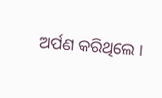ଅର୍ପଣ କରିଥିଲେ ।